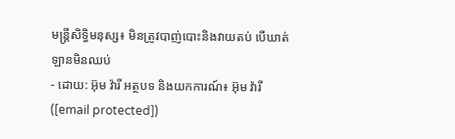មន្ត្រីសិទ្ធិមនុស្ស៖ មិនត្រូវបាញ់បោះនិងវាយតប់ បើឃាត់ឡានមិនឈប់
- ដោយ: អ៊ុម វ៉ារី អត្ថបទ និងយកការណ៍៖ អ៊ុម វ៉ារី ([email protected])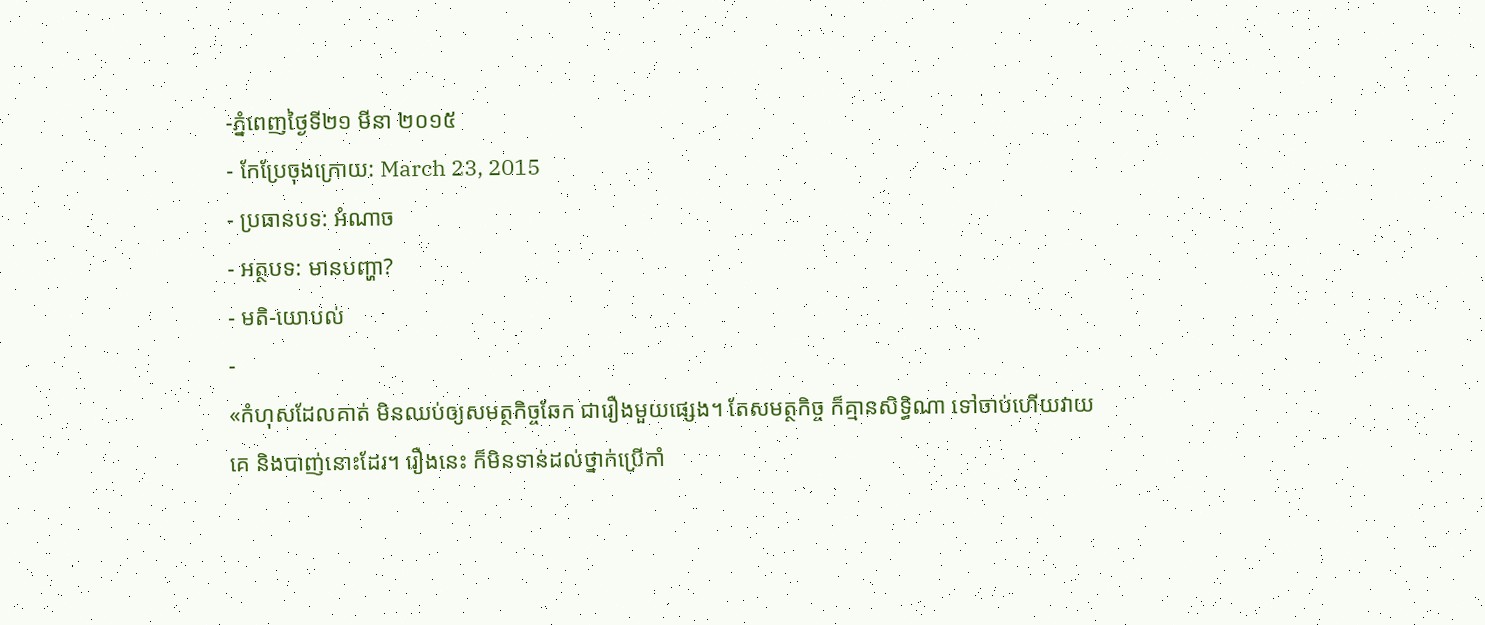-ភ្នំពេញថ្ងៃទី២១ មីនា ២០១៥
- កែប្រែចុងក្រោយ: March 23, 2015
- ប្រធានបទ: អំណាច
- អត្ថបទ: មានបញ្ហា?
- មតិ-យោបល់
-
«កំហុសដែលគាត់ មិនឈប់ឲ្យសមត្ថកិច្ចឆែក ជារឿងមួយផ្សេង។ តែសមត្ថកិច្ច ក៏គ្មានសិទ្ធិណា ទៅចាប់ហើយវាយគេ និងបាញ់នោះដែរ។ រឿងនេះ ក៏មិនទាន់ដល់ថ្នាក់ប្រើកាំ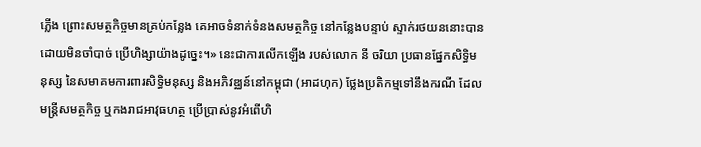ភ្លើង ព្រោះសមត្ថកិច្ចមានគ្រប់កន្លែង គេអាចទំនាក់ទំនងសមត្ថកិច្ច នៅកន្លែងបន្ទាប់ ស្ទាក់រថយននោះបាន ដោយមិនចាំបាច់ ប្រើហិង្សាយ៉ាងដូច្នេះ។» នេះជាការលើកឡើង របស់លោក នី ចរិយា ប្រធានផ្នែកសិទ្ធិមនុស្ស នៃសមាគមការពារសិទ្ធិមនុស្ស និងអភិវឌ្ឈន៍នៅកម្ពុជា (អាដហុក) ថ្លែងប្រតិកម្មទៅនឹងករណី ដែលមន្រ្តីសមត្ថកិច្ច ឬកងរាជអាវុធហត្ថ ប្រើប្រាស់នូវអំពើហិ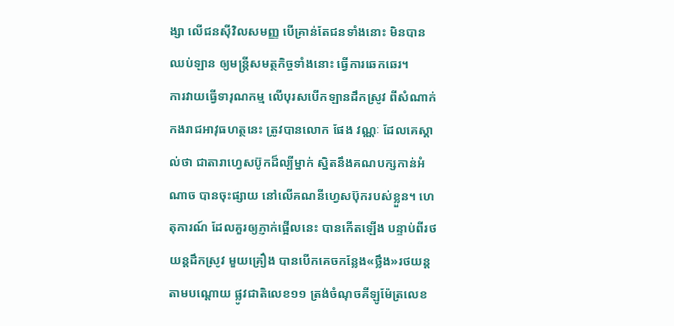ង្សា លើជនស៊ីវិលសមញ្ញ បើគ្រាន់តែជនទាំងនោះ មិនបានឈប់ឡាន ឲ្យមន្ត្រីសមត្ថកិច្ចទាំងនោះ ធ្វើការឆេកឆេរ។
ការវាយធ្វើទារុណកម្ម លើបុរសបើកឡានដឹកស្រូវ ពីសំណាក់កងរាជអាវុធហត្ថនេះ ត្រូវបានលោក ផែង វណ្ណៈ ដែលគេស្គាល់ថា ជាតារាហ្វេសប៊ូកដ៏ល្បីម្នាក់ ស្និតនឹងគណបក្សកាន់អំណាច បានចុះផ្សាយ នៅលើគណនីហ្វេសប៊ុករបស់ខ្លួន។ ហេតុការណ៍ ដែលគួរឲ្យភ្ញាក់ផ្អើលនេះ បានកើតឡើង បន្ទាប់ពីរថយន្ដដឹកស្រូវ មួយគ្រឿង បានបើកគេចកន្លែង«ថ្លឹង»រថយន្ដ តាមបណ្ដោយ ផ្លូវជាតិលេខ១១ ត្រង់ចំណុចគីឡូម៉ែត្រលេខ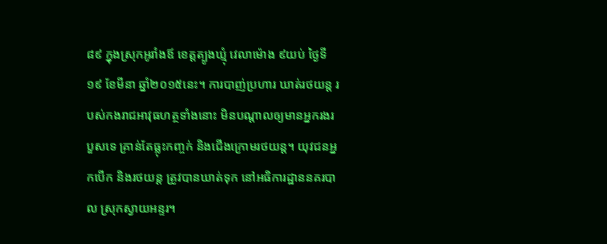៨៩ ក្នុងស្រុកអូរាំងឪ ខេត្ដត្បូងឃ្មុំ វេលាម៉ោង ៩យប់ ថ្ងៃទី១៩ ខែមីនា ឆ្នាំ២០១៥នេះ។ ការបាញ់ប្រហារ ឃាត់រថយន្ដ របស់កងរាជអាវុធហត្ថទាំងនោះ មិនបណ្តាលឲ្យមានអ្នករងរបួសទេ គ្រាន់តែធ្លុះកញ្ចក់ និងជើងក្រោមរថយន្ត។ យុវជនអ្នកបើក និងរថយន្ត ត្រូវបានឃាត់ទុក នៅអធិការដ្ឋាននគរបាល ស្រុកស្វាយអន្ទរ។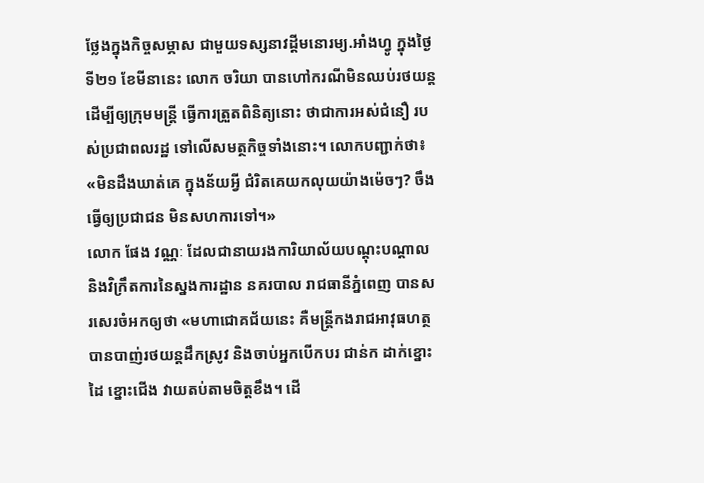ថ្លែងក្នុងកិច្ចសម្ភាស ជាមួយទស្សនាវដ្តីមនោរម្យ.អាំងហ្វូ ក្នុងថ្ងៃទី២១ ខែមីនានេះ លោក ចរិយា បានហៅករណីមិនឈប់រថយន្ត ដើម្បីឲ្យក្រុមមន្ត្រី ធ្វើការត្រួតពិនិត្យនោះ ថាជាការអស់ជំនឿ របស់ប្រជាពលរដ្ឋ ទៅលើសមត្ថកិច្ចទាំងនោះ។ លោកបញ្ជាក់ថា៖ «មិនដឹងឃាត់គេ ក្នុងន័យអ្វី ជំរិតគេយកលុយយ៉ាងម៉េចៗ? ចឹងធ្វើឲ្យប្រជាជន មិនសហការទៅ។»
លោក ផែង វណ្ណៈ ដែលជានាយរងការិយាល័យបណ្ដុះបណ្ដាល និងវិក្រឹតការនៃស្នងការដ្ឋាន នគរបាល រាជធានីភ្នំពេញ បានសរសេរចំអកឲ្យថា «មហាជោគជ័យនេះ គឺមន្ត្រីកងរាជអាវុធហត្ថ បានបាញ់រថយន្តដឹកស្រូវ និងចាប់អ្នកបើកបរ ជាន់ក ដាក់ខ្នោះដៃ ខ្នោះជើង វាយតប់តាមចិត្តខឹង។ ដើ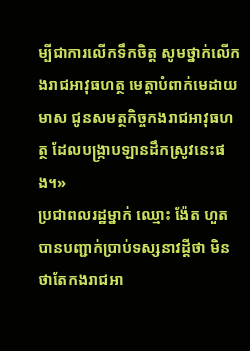ម្បីជាការលើកទឹកចិត្ត សូមថ្នាក់លើកងរាជអាវុធហត្ថ មេត្តាបំពាក់មេដាយមាស ជូនសមត្ថកិច្ចកងរាជអាវុធហត្ថ ដែលបង្ក្រាបឡានដឹកស្រូវនេះផង។»
ប្រជាពលរដ្ឋម្នាក់ ឈ្មោះ ង៉ែត ហួត បានបញ្ជាក់ប្រាប់ទស្សនាវដ្តីថា មិនថាតែកងរាជអា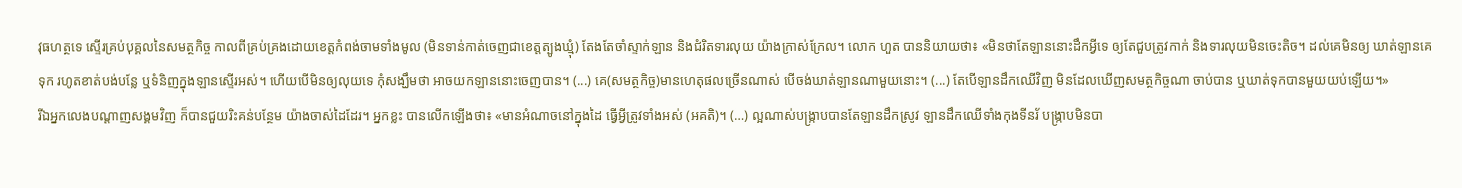វុធហត្ថទេ ស្ទើរគ្រប់បុគ្គលនៃសមត្ថកិច្ច កាលពីគ្រប់គ្រងដោយខេត្តកំពង់ចាមទាំងមូល (មិនទាន់កាត់ចេញជាខេត្តត្បូងឃ្មុំ) តែងតែចាំស្ទាក់ឡាន និងជំរិតទារលុយ យ៉ាងក្រាស់ក្រែល។ លោក ហួត បាននិយាយថា៖ «មិនថាតែឡាននោះដឹកអ្វីទេ ឲ្យតែជួបត្រូវកាក់ និងទារលុយមិនចេះតិច។ ដល់គេមិនឲ្យ ឃាត់ឡានគេទុក រហូតខាត់បង់បន្លែ ឬទំនិញក្នុងឡានស្ទើរអស់។ ហើយបើមិនឲ្យលុយទេ កុំសង្ឃឹមថា អាចយកឡាននោះចេញបាន។ (...) គេ(សមត្ថកិច្ច)មានហេតុផលច្រើនណាស់ បើចង់ឃាត់ឡានណាមួយនោះ។ (...) តែបើឡានដឹកឈើវិញ មិនដែលឃើញសមត្ថកិច្ចណា ចាប់បាន ឬឃាត់ទុកបានមួយយប់ឡើយ។»
រីឯអ្នកលេងបណ្តាញសង្គមវិញ ក៏បានជួយរិះគន់បន្ថែម យ៉ាងចាស់ដៃដែរ។ អ្នកខ្លះ បានលើកឡើងថា៖ «មានអំណាចនៅក្នុងដៃ ធ្វើអ្វីត្រូវទាំងអស់ (អគតិ)។ (…) ល្អណាស់បង្ក្រាបបានតែឡានដឹកស្រូវ ឡានដឹកឈើទាំងកុងទីនរ័ បង្ក្រាបមិនបា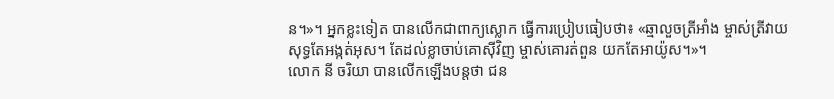ន។»។ អ្នកខ្លះទៀត បានលើកជាពាក្យស្លោក ធ្វើការប្រៀបធៀបថា៖ «ឆ្មាលួចត្រីអាំង ម្ចាស់ត្រីវាយសុទ្ធតែអង្កត់អុស។ តែដល់ខ្លាចាប់គោស៊ីវិញ ម្ចាស់គោរត់ពួន យកតែអាយ៉ូស។»។
លោក នី ចរិយា បានលើកឡើងបន្តថា ជន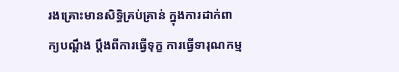រងគ្រោះមានសិទ្ធិគ្រប់គ្រាន់ ក្នុងការដាក់ពាក្យបណ្តឹង ប្តឹងពីការធ្វើទុក្ខ ការធ្វើទារុណកម្ម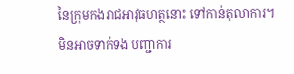នៃក្រុមកងរាជអាវុធហត្ថនោះ ទៅកាន់តុលាការ។
មិនអាចទាក់ទង បញ្ជាការ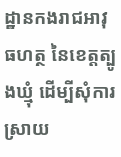ដ្ឋានកងរាជអាវុធហត្ថ នៃខេត្តត្បូងឃ្មុំ ដើម្បីសុំការស្រាយ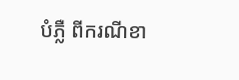បំភ្លឺ ពីករណីខា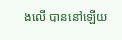ងលើ បាននៅឡើយ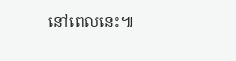នៅពេលនេះ៕